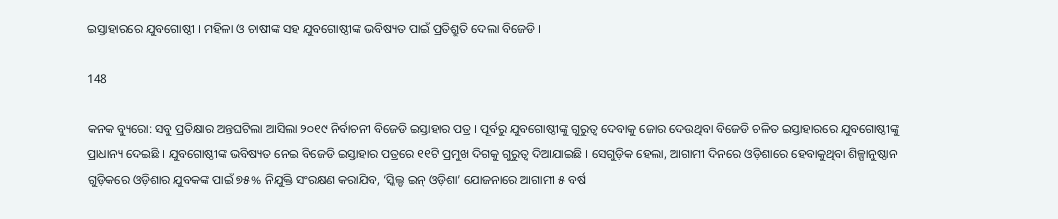ଇସ୍ତାହାରରେ ଯୁବଗୋଷ୍ଠୀ । ମହିଳା ଓ ଚାଷୀଙ୍କ ସହ ଯୁବଗୋଷ୍ଠୀଙ୍କ ଭବିଷ୍ୟତ ପାଇଁ ପ୍ରତିଶ୍ରୁତି ଦେଲା ବିଜେଡି ।

148

କନକ ବ୍ୟୁରୋ: ସବୁ ପ୍ରତିକ୍ଷାର ଅନ୍ତଘଟିଲା ଆସିଲା ୨୦୧୯ ନିର୍ବାଚନୀ ବିଜେଡି ଇସ୍ତାହାର ପତ୍ର । ପୂର୍ବରୁ ଯୁବଗୋଷ୍ଠୀଙ୍କୁ ଗୁରୁତ୍ୱ ଦେବାକୁ ଜୋର ଦେଉଥିବା ବିଜେଡି ଚଳିତ ଇସ୍ତାହାରରେ ଯୁବଗୋଷ୍ଠୀଙ୍କୁ ପ୍ରାଧାନ୍ୟ ଦେଇଛି । ଯୁବଗୋଷ୍ଠୀଙ୍କ ଭବିଷ୍ୟତ ନେଇ ବିଜେଡି ଇସ୍ତାହାର ପତ୍ରରେ ୧୧ଟି ପ୍ରମୁଖ ଦିଗକୁ ଗୁରୁତ୍ୱ ଦିଆଯାଇଛି । ସେଗୁଡ଼ିକ ହେଲା, ଆଗାମୀ ଦିନରେ ଓଡ଼ିଶାରେ ହେବାକୁଥିବା ଶିଳ୍ପାନୁଷ୍ଠାନ ଗୁଡ଼ିକରେ ଓଡ଼ିଶାର ଯୁବକଙ୍କ ପାଇଁ ୭୫% ନିଯୁକ୍ତି ସଂରକ୍ଷଣ କରାଯିବ, ‘ସ୍କିଲ୍ଡ ଇନ୍ ଓଡ଼ିଶା’ ଯୋଜନାରେ ଆଗାମୀ ୫ ବର୍ଷ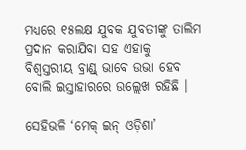ମଧ୍ୟରେ ୧୫ଲକ୍ଷ ଯୁବକ ଯୁବତୀଙ୍କୁ ତାଲିମ ପ୍ରଦାନ କରାଯିବା ସହ ଏହାକୁ ବିଶ୍ୱସ୍ତରୀୟ ବ୍ରାଣ୍ଡ୍ ଭାବେ ଉଭା ହେବ ବୋଲି ଇସ୍ତାହାରରେ ଉଲ୍ଲେଖ ରହିଛି ।

ସେହିଭଳି ‘ମେକ୍ ଇନ୍ ଓଡ଼ିଶା’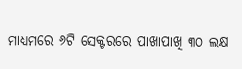ମାଧ୍ୟମରେ ୬ଟି ସେକ୍ଟରରେ ପାଖାପାଖି ୩୦ ଲକ୍ଷ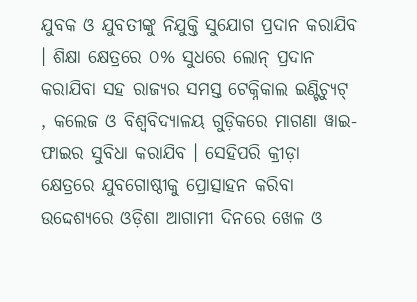ଯୁବକ ଓ ଯୁବତୀଙ୍କୁ ନିଯୁକ୍ତି ସୁଯୋଗ ପ୍ରଦାନ କରାଯିବ । ଶିକ୍ଷା କ୍ଷେତ୍ରରେ ୦% ସୁଧରେ ଲୋନ୍ ପ୍ରଦାନ କରାଯିବା ସହ ରାଜ୍ୟର ସମସ୍ତ ଟେକ୍ନିକାଲ ଇଣ୍ଟିଚ୍ୟୁଟ୍ , କଲେଜ ଓ ବିଶ୍ୱବିଦ୍ୟାଳୟ ଗୁଡ଼ିକରେ ମାଗଣା ୱାଇ-ଫାଇର ସୁବିଧା କରାଯିବ । ସେହିପରି କ୍ରୀଡ଼ା କ୍ଷେତ୍ରରେ ଯୁବଗୋଷ୍ଠୀକୁ ପ୍ରୋତ୍ସାହନ କରିବା ଉଦ୍ଦେଶ୍ୟରେ ଓଡ଼ିଶା ଆଗାମୀ ଦିନରେ ଖେଳ ଓ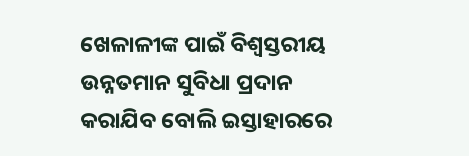ଖେଳାଳୀଙ୍କ ପାଇଁ ବିଶ୍ୱସ୍ତରୀୟ ଉନ୍ନତମାନ ସୁବିଧା ପ୍ରଦାନ କରାଯିବ ବୋଲି ଇସ୍ତାହାରରେ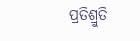ପ୍ରତିଶ୍ରୁତି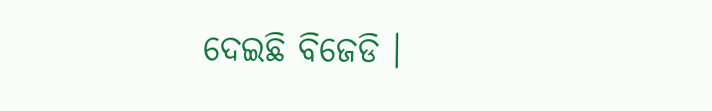ଦେଇଛି ବିଜେଡି ।